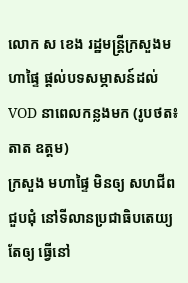លោក ស ខេង រដ្ឋមន្ត្រីក្រសួងមហាផ្ទៃ ផ្តល់បទសម្ភាសន៍ដល់ VOD នាពេលកន្លងមក (រូបថត៖ តាត ឧត្តម)
ក្រសួង មហាផ្ទៃ មិនឲ្យ សហជីព ជួបជុំ នៅទីលានប្រជាធិបតេយ្យ តែឲ្យ ធ្វើនៅ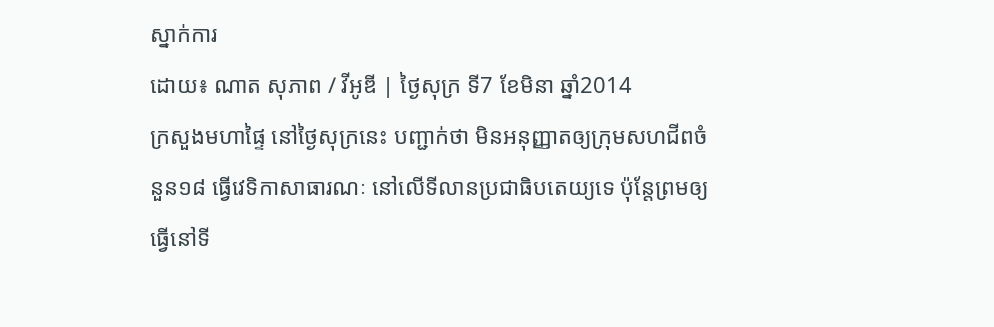ស្នាក់ការ
ដោយ៖ ណាត សុភាព / វីអូឌី | ថ្ងៃសុក្រ ទី7 ខែមិនា ឆ្នាំ2014
ក្រសួងមហាផ្ទៃ នៅថ្ងៃសុក្រនេះ បញ្ជាក់ថា មិនអនុញ្ញាតឲ្យក្រុមសហជីពចំនួន១៨ ធ្វើវេទិកាសាធារណៈ នៅលើទីលានប្រជាធិបតេយ្យទេ ប៉ុន្តែព្រមឲ្យធ្វើនៅទី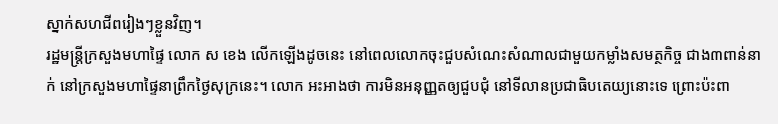ស្នាក់សហជីពរៀងៗខ្លួនវិញ។
រដ្ឋមន្ត្រីក្រសួងមហាផ្ទៃ លោក ស ខេង លើកឡើងដូចនេះ នៅពេលលោកចុះជួបសំណេះសំណាលជាមួយកម្លាំងសមត្ថកិច្ច ជាង៣ពាន់នាក់ នៅក្រសួងមហាផ្ទៃនាព្រឹកថ្ងៃសុក្រនេះ។ លោក អះអាងថា ការមិនអនុញ្ញតឲ្យជួបជុំ នៅទីលានប្រជាធិបតេយ្យនោះទេ ព្រោះប៉ះពា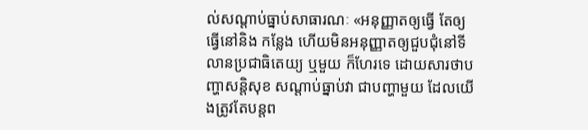ល់សណ្តាប់ធ្នាប់សាធារណៈ «អនុញ្ញាតឲ្យធ្វើ តែឲ្យធ្វើនៅនិង កន្លែង ហើយមិនអនុញ្ញាតឲ្យជួបជុំនៅទីលានប្រជាធិតេយ្យ ឬមួយ ក៏ហែរទេ ដោយសារថាបញ្ហាសន្តិសុខ សណ្តាប់ធ្នាប់វា ជាបញ្ហាមួយ ដែលយើងត្រូវតែបន្តព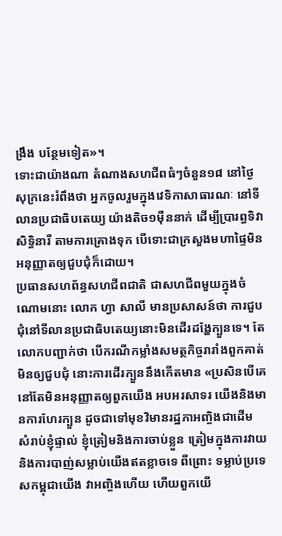ង្រឹង បន្ថែមទៀត»។
ទោះជាយ៉ាងណា តំណាងសហជីពធំៗចំនួន១៨ នៅថ្ងៃសុក្រនេះរំពឹងថា អ្នកចូលរួមក្នុងវេទិកាសាធារណៈ នៅទីលានប្រជាធិបតេយ្យ យ៉ាងតិច១ម៉ឺននាក់ ដើម្បីប្រារព្ធទិវាសិទ្ធិនារី តាមការគ្រោងទុក បើទោះជាក្រសួងមហាផ្ទៃមិនអនុញ្ញាតឲ្យជួបជុំក៏ដោយ។
ប្រធានសហព័ន្ធសហជីពជាតិ ជាសហជីពមួយក្នុងចំណោមនោះ លោក ហ្វា សាលី មានប្រសាសន៍ថា ការជួបជុំនៅទីលានប្រជាធិបតេយ្យនោះមិនដើរដង្ហែក្បួនទេ។ តែលោកបញ្ជាក់ថា បើករណីកម្លាំងសមត្ថកិច្ចរារាំងពួកគាត់មិនឲ្យជួបជុំ នោះការដើរក្បួននឹងកើតមាន «ប្រសិនបើគេនៅតែមិនអនុញ្ញាតឲ្យពួកយើង អបអរសាទរ យើងនិងមានការហែរក្បួន ដូចជាទៅមុខវិមានរដ្ឋភាអញ្ចិងជាដើម សំរាប់ខ្ញុំផ្ទាល់ ខ្ញុំត្រៀមនិងការចាប់ខ្លួន ត្រៀមក្នុងការវាយ និងការបាញ់សម្លាប់យើងឥតខ្លាចទេ ពីព្រោះ ទម្លាប់ប្រទេសកម្ពុជាយើង វាអញ្ចិងហើយ ហើយពួកយើ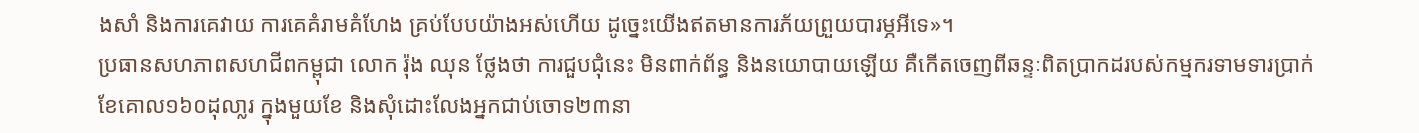ងសាំ និងការគេវាយ ការគេគំរាមគំហែង គ្រប់បែបយ៉ាងអស់ហើយ ដូច្នេះយើងឥតមានការភ័យព្រួយបារម្ភអីទេ»។
ប្រធានសហភាពសហជីពកម្ពុជា លោក រ៉ុង ឈុន ថ្លែងថា ការជួបជុំនេះ មិនពាក់ព័ន្ធ និងនយោបាយឡើយ គឺកើតចេញពីឆន្ទៈពិតប្រាកដរបស់កម្មករទាមទារប្រាក់ខែគោល១៦០ដុលា្លរ ក្នុងមួយខែ និងសុំដោះលែងអ្នកជាប់ចោទ២៣នា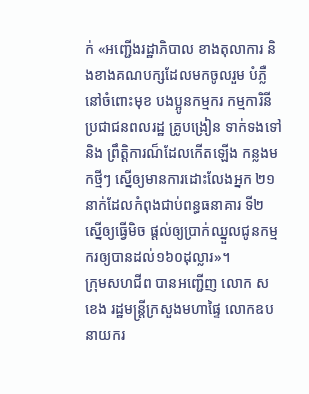ក់ «អញ្ជើងរដ្ឋាភិបាល ខាងតុលាការ និងខាងគណបក្សដែលមកចូលរួម បំភ្លឺ នៅចំពោះមុខ បងប្អូនកម្មករ កម្មការិនី ប្រជាជនពលរដ្ឋ គ្រូបង្រៀន ទាក់ទងទៅនិង ព្រឹត្តិការណ៏ដែលកើតឡើង កន្លងមកថ្មីៗ ស្នើឲ្យមានការដោះលែងអ្នក ២១នាក់ដែលកំពុងជាប់ពន្ធធនាគារ ទី២ ស្នើឲ្យធ្វើមិច ផ្តល់ឲ្យប្រាក់ឈ្នួលជូនកម្មករឲ្យបានដល់១៦០ដុល្លារ»។
ក្រុមសហជីព បានអញ្ជើញ លោក ស ខេង រដ្ឋមន្ត្រីក្រសួងមហាផ្ទៃ លោកឧប នាយករ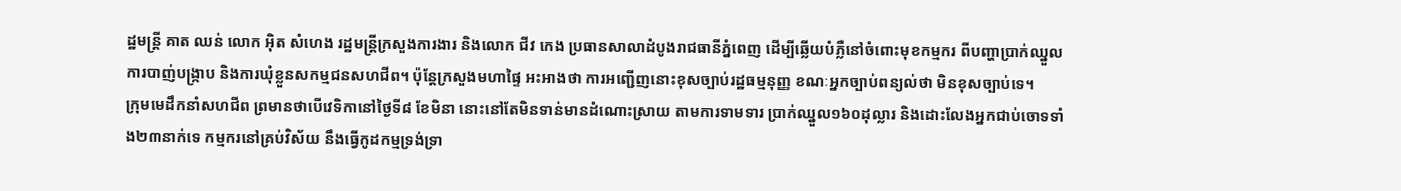ដ្ឋមន្ត្រី គាត ឈន់ លោក អ៊ិត សំហេង រដ្ឋមន្ត្រីក្រសួងការងារ និងលោក ជីវ កេង ប្រធានសាលាដំបូងរាជធានីភ្នំពេញ ដើម្បីឆ្លើយបំភ្លឺនៅចំពោះមុខកម្មករ ពីបញ្ហាប្រាក់ឈ្នួល ការបាញ់បង្ក្រាប និងការឃុំខ្លួនសកម្មជនសហជីព។ ប៉ុន្តែក្រសួងមហាផ្ទៃ អះអាងថា ការអញ្ជើញនោះខុសច្បាប់រដ្ឋធម្មនុញ្ញ ខណៈអ្នកច្បាប់ពន្យល់ថា មិនខុសច្បាប់ទេ។
ក្រុមមេដឹកនាំសហជីព ព្រមានថាបើវេទិកានៅថ្ងៃទី៨ ខែមិនា នោះនៅតែមិនទាន់មានដំណោះស្រាយ តាមការទាមទារ ប្រាក់ឈ្នួល១៦០ដុល្លារ និងដោះលែងអ្នកជាប់ចោទទាំង២៣នាក់ទេ កម្មករនៅគ្រប់វិស័យ នឹងធ្វើកូដកម្មទ្រង់ទ្រា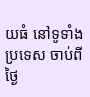យធំ នៅទូទាំងប្រទេស ចាប់ពីថ្ងៃ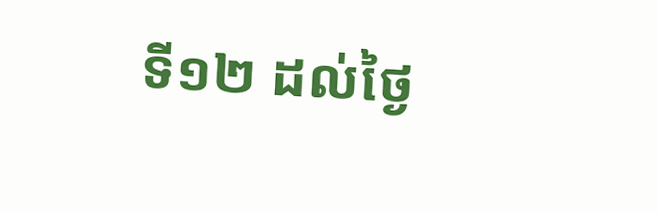ទី១២ ដល់ថ្ងៃ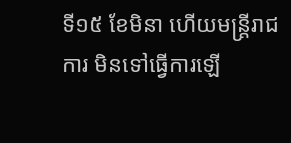ទី១៥ ខែមិនា ហើយមន្ត្រីរាជការ មិនទៅធ្វើការឡើ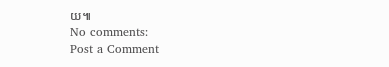យ៕
No comments:
Post a Comment